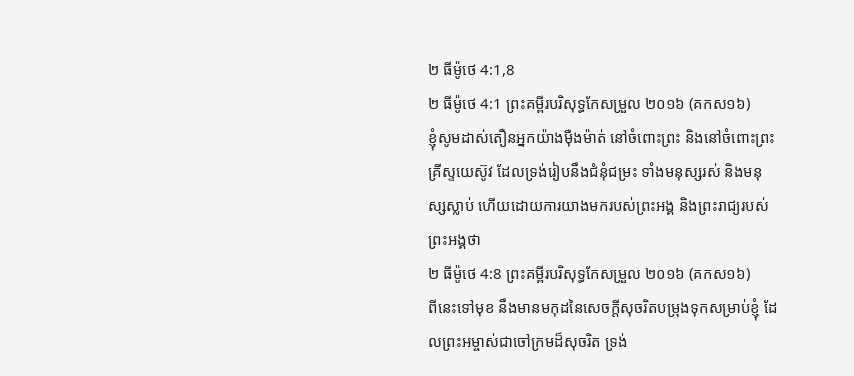២ ធីម៉ូថេ 4:1,8
២ ធីម៉ូថេ 4:1 ព្រះគម្ពីរបរិសុទ្ធកែសម្រួល ២០១៦ (គកស១៦)
ខ្ញុំសូមដាស់តឿនអ្នកយ៉ាងម៉ឺងម៉ាត់ នៅចំពោះព្រះ និងនៅចំពោះព្រះគ្រីស្ទយេស៊ូវ ដែលទ្រង់រៀបនឹងជំនុំជម្រះ ទាំងមនុស្សរស់ និងមនុស្សស្លាប់ ហើយដោយការយាងមករបស់ព្រះអង្គ និងព្រះរាជ្យរបស់ព្រះអង្គថា
២ ធីម៉ូថេ 4:8 ព្រះគម្ពីរបរិសុទ្ធកែសម្រួល ២០១៦ (គកស១៦)
ពីនេះទៅមុខ នឹងមានមកុដនៃសេចក្ដីសុចរិតបម្រុងទុកសម្រាប់ខ្ញុំ ដែលព្រះអម្ចាស់ជាចៅក្រមដ៏សុចរិត ទ្រង់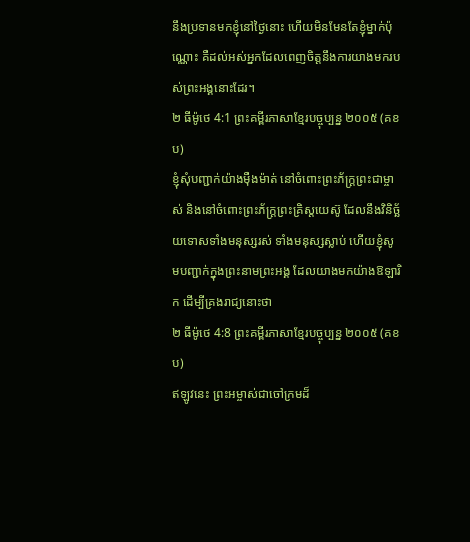នឹងប្រទានមកខ្ញុំនៅថ្ងៃនោះ ហើយមិនមែនតែខ្ញុំម្នាក់ប៉ុណ្ណោះ គឺដល់អស់អ្នកដែលពេញចិត្តនឹងការយាងមករបស់ព្រះអង្គនោះដែរ។
២ ធីម៉ូថេ 4:1 ព្រះគម្ពីរភាសាខ្មែរបច្ចុប្បន្ន ២០០៥ (គខប)
ខ្ញុំសុំបញ្ជាក់យ៉ាងម៉ឺងម៉ាត់ នៅចំពោះព្រះភ័ក្ត្រព្រះជាម្ចាស់ និងនៅចំពោះព្រះភ័ក្ត្រព្រះគ្រិស្តយេស៊ូ ដែលនឹងវិនិច្ឆ័យទោសទាំងមនុស្សរស់ ទាំងមនុស្សស្លាប់ ហើយខ្ញុំសូមបញ្ជាក់ក្នុងព្រះនាមព្រះអង្គ ដែលយាងមកយ៉ាងឱឡារិក ដើម្បីគ្រងរាជ្យនោះថា
២ ធីម៉ូថេ 4:8 ព្រះគម្ពីរភាសាខ្មែរបច្ចុប្បន្ន ២០០៥ (គខប)
ឥឡូវនេះ ព្រះអម្ចាស់ជាចៅក្រមដ៏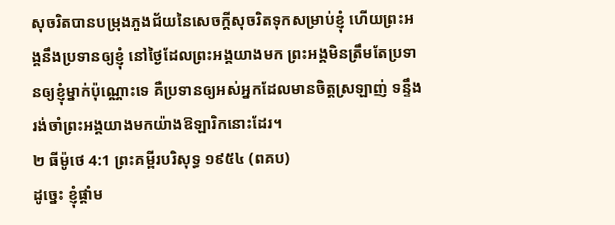សុចរិតបានបម្រុងភួងជ័យនៃសេចក្ដីសុចរិតទុកសម្រាប់ខ្ញុំ ហើយព្រះអង្គនឹងប្រទានឲ្យខ្ញុំ នៅថ្ងៃដែលព្រះអង្គយាងមក ព្រះអង្គមិនត្រឹមតែប្រទានឲ្យខ្ញុំម្នាក់ប៉ុណ្ណោះទេ គឺប្រទានឲ្យអស់អ្នកដែលមានចិត្តស្រឡាញ់ ទន្ទឹងរង់ចាំព្រះអង្គយាងមកយ៉ាងឱឡារិកនោះដែរ។
២ ធីម៉ូថេ 4:1 ព្រះគម្ពីរបរិសុទ្ធ ១៩៥៤ (ពគប)
ដូច្នេះ ខ្ញុំផ្តាំម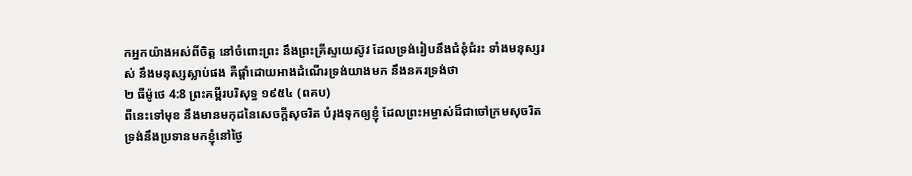កអ្នកយ៉ាងអស់ពីចិត្ត នៅចំពោះព្រះ នឹងព្រះគ្រីស្ទយេស៊ូវ ដែលទ្រង់រៀបនឹងជំនុំជំរះ ទាំងមនុស្សរស់ នឹងមនុស្សស្លាប់ផង គឺផ្តាំដោយអាងដំណើរទ្រង់យាងមក នឹងនគរទ្រង់ថា
២ ធីម៉ូថេ 4:8 ព្រះគម្ពីរបរិសុទ្ធ ១៩៥៤ (ពគប)
ពីនេះទៅមុខ នឹងមានមកុដនៃសេចក្ដីសុចរិត បំរុងទុកឲ្យខ្ញុំ ដែលព្រះអម្ចាស់ដ៏ជាចៅក្រមសុចរិត ទ្រង់នឹងប្រទានមកខ្ញុំនៅថ្ងៃ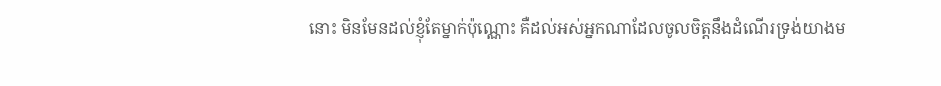នោះ មិនមែនដល់ខ្ញុំតែម្នាក់ប៉ុណ្ណោះ គឺដល់អស់អ្នកណាដែលចូលចិត្តនឹងដំណើរទ្រង់យាងម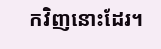កវិញនោះដែរ។